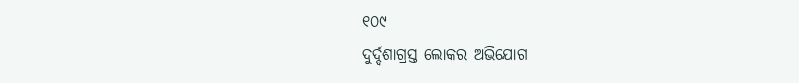୧୦୯
ଦୁର୍ଦ୍ଦଶାଗ୍ରସ୍ତ ଲୋକର ଅଭିଯୋଗ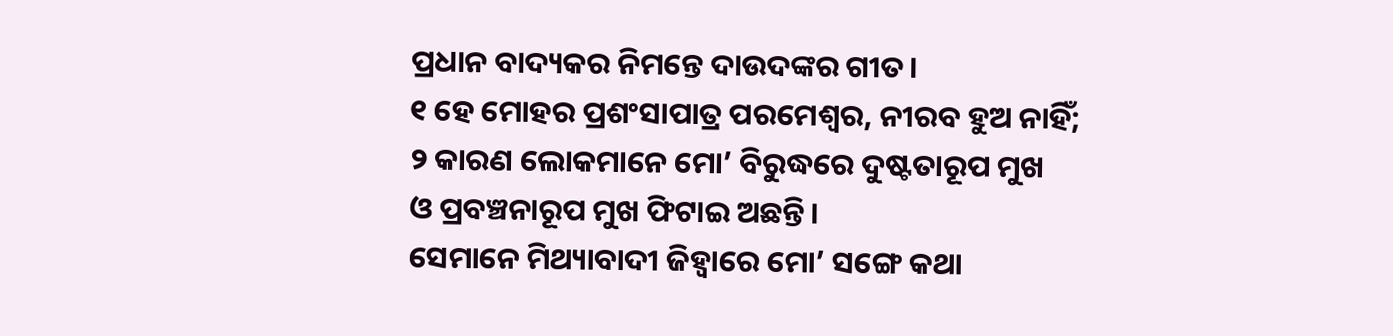ପ୍ରଧାନ ବାଦ୍ୟକର ନିମନ୍ତେ ଦାଉଦଙ୍କର ଗୀତ।
୧ ହେ ମୋହର ପ୍ରଶଂସାପାତ୍ର ପରମେଶ୍ୱର, ନୀରବ ହୁଅ ନାହିଁ;
୨ କାରଣ ଲୋକମାନେ ମୋ’ ବିରୁଦ୍ଧରେ ଦୁଷ୍ଟତାରୂପ ମୁଖ
ଓ ପ୍ରବଞ୍ଚନାରୂପ ମୁଖ ଫିଟାଇ ଅଛନ୍ତି।
ସେମାନେ ମିଥ୍ୟାବାଦୀ ଜିହ୍ୱାରେ ମୋ’ ସଙ୍ଗେ କଥା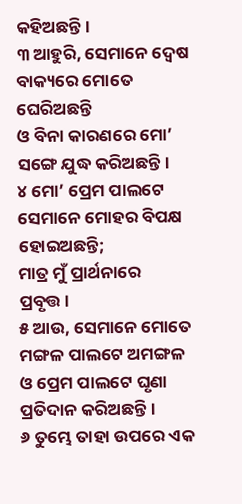କହିଅଛନ୍ତି।
୩ ଆହୁରି, ସେମାନେ ଦ୍ୱେଷ ବାକ୍ୟରେ ମୋତେ ଘେରିଅଛନ୍ତି
ଓ ବିନା କାରଣରେ ମୋ’ ସଙ୍ଗେ ଯୁଦ୍ଧ କରିଅଛନ୍ତି।
୪ ମୋ’ ପ୍ରେମ ପାଲଟେ ସେମାନେ ମୋହର ବିପକ୍ଷ ହୋଇଅଛନ୍ତି;
ମାତ୍ର ମୁଁ ପ୍ରାର୍ଥନାରେ ପ୍ରବୃତ୍ତ।
୫ ଆଉ, ସେମାନେ ମୋତେ ମଙ୍ଗଳ ପାଲଟେ ଅମଙ୍ଗଳ
ଓ ପ୍ରେମ ପାଲଟେ ଘୃଣା ପ୍ରତିଦାନ କରିଅଛନ୍ତି।
୬ ତୁମ୍ଭେ ତାହା ଉପରେ ଏକ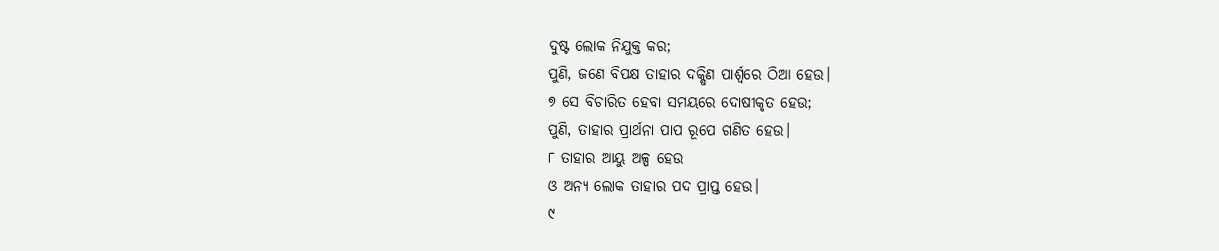ଦୁଷ୍ଟ ଲୋକ ନିଯୁକ୍ତ କର;
ପୁଣି, ଜଣେ ବିପକ୍ଷ ତାହାର ଦକ୍ଷିଣ ପାର୍ଶ୍ୱରେ ଠିଆ ହେଉ।
୭ ସେ ବିଚାରିତ ହେବା ସମୟରେ ଦୋଷୀକୃତ ହେଉ;
ପୁଣି, ତାହାର ପ୍ରାର୍ଥନା ପାପ ରୂପେ ଗଣିତ ହେଉ।
୮ ତାହାର ଆୟୁ ଅଳ୍ପ ହେଉ
ଓ ଅନ୍ୟ ଲୋକ ତାହାର ପଦ ପ୍ରାପ୍ତ ହେଉ।
୯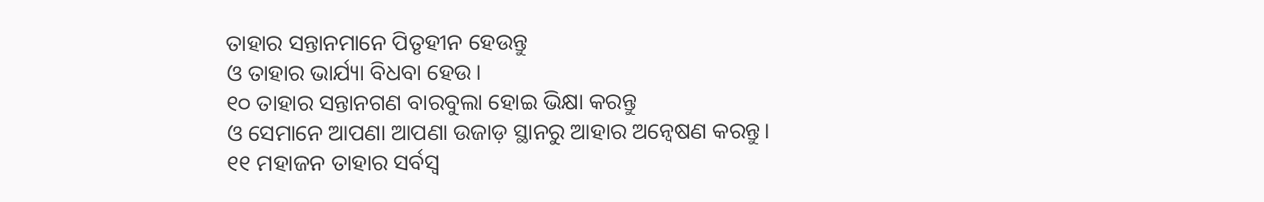ତାହାର ସନ୍ତାନମାନେ ପିତୃହୀନ ହେଉନ୍ତୁ
ଓ ତାହାର ଭାର୍ଯ୍ୟା ବିଧବା ହେଉ।
୧୦ ତାହାର ସନ୍ତାନଗଣ ବାରବୁଲା ହୋଇ ଭିକ୍ଷା କରନ୍ତୁ
ଓ ସେମାନେ ଆପଣା ଆପଣା ଉଜାଡ଼ ସ୍ଥାନରୁ ଆହାର ଅନ୍ୱେଷଣ କରନ୍ତୁ।
୧୧ ମହାଜନ ତାହାର ସର୍ବସ୍ୱ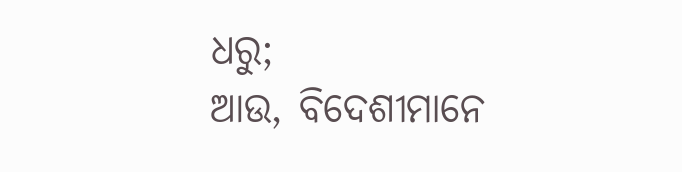ଧରୁ;
ଆଉ, ବିଦେଶୀମାନେ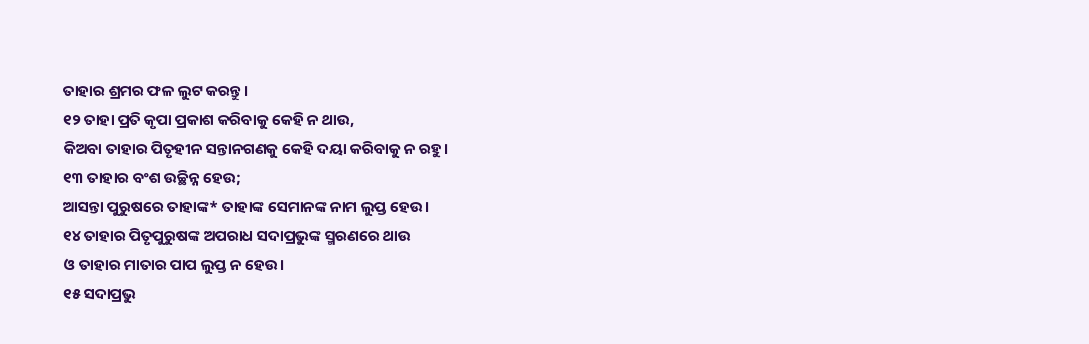ତାହାର ଶ୍ରମର ଫଳ ଲୁଟ କରନ୍ତୁ।
୧୨ ତାହା ପ୍ରତି କୃପା ପ୍ରକାଶ କରିବାକୁ କେହି ନ ଥାଉ,
କିଅବା ତାହାର ପିତୃହୀନ ସନ୍ତାନଗଣକୁ କେହି ଦୟା କରିବାକୁ ନ ରହୁ।
୧୩ ତାହାର ବଂଶ ଉଚ୍ଛିନ୍ନ ହେଉ;
ଆସନ୍ତା ପୁରୁଷରେ ତାହାଙ୍କ* ତାହାଙ୍କ ସେମାନଙ୍କ ନାମ ଲୁପ୍ତ ହେଉ।
୧୪ ତାହାର ପିତୃପୁରୁଷଙ୍କ ଅପରାଧ ସଦାପ୍ରଭୁଙ୍କ ସ୍ମରଣରେ ଥାଉ
ଓ ତାହାର ମାତାର ପାପ ଲୁପ୍ତ ନ ହେଉ।
୧୫ ସଦାପ୍ରଭୁ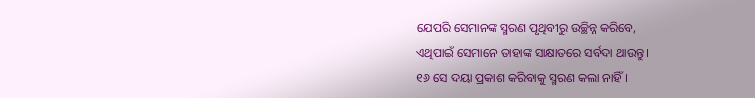ଯେପରି ସେମାନଙ୍କ ସ୍ମରଣ ପୃଥିବୀରୁ ଉଚ୍ଛିନ୍ନ କରିବେ,
ଏଥିପାଇଁ ସେମାନେ ତାହାଙ୍କ ସାକ୍ଷାତରେ ସର୍ବଦା ଥାଉନ୍ତୁ।
୧୬ ସେ ଦୟା ପ୍ରକାଶ କରିବାକୁ ସ୍ମରଣ କଲା ନାହିଁ।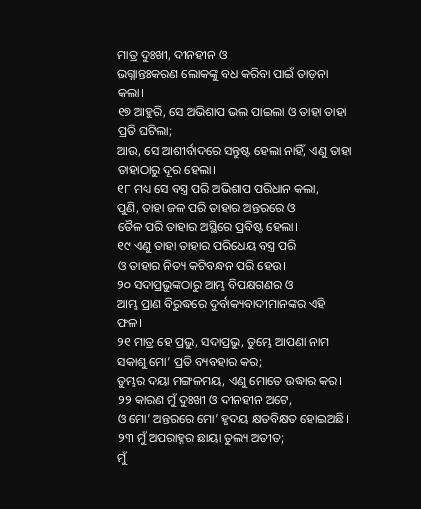ମାତ୍ର ଦୁଃଖୀ, ଦୀନହୀନ ଓ
ଭଗ୍ନାନ୍ତଃକରଣ ଲୋକଙ୍କୁ ବଧ କରିବା ପାଇଁ ତାଡ଼ନା କଲା।
୧୭ ଆହୁରି, ସେ ଅଭିଶାପ ଭଲ ପାଇଲା ଓ ତାହା ତାହା ପ୍ରତି ଘଟିଲା;
ଆଉ, ସେ ଆଶୀର୍ବାଦରେ ସନ୍ତୁଷ୍ଟ ହେଲା ନାହିଁ, ଏଣୁ ତାହା ତାହାଠାରୁ ଦୂର ହେଲା।
୧୮ ମଧ୍ୟ ସେ ବସ୍ତ୍ର ପରି ଅଭିଶାପ ପରିଧାନ କଲା,
ପୁଣି, ତାହା ଜଳ ପରି ତାହାର ଅନ୍ତରରେ ଓ
ତୈଳ ପରି ତାହାର ଅସ୍ଥିରେ ପ୍ରବିଷ୍ଟ ହେଲା।
୧୯ ଏଣୁ ତାହା ତାହାର ପରିଧେୟ ବସ୍ତ୍ର ପରି
ଓ ତାହାର ନିତ୍ୟ କଟିବନ୍ଧନ ପରି ହେଉ।
୨୦ ସଦାପ୍ରଭୁଙ୍କଠାରୁ ଆମ୍ଭ ବିପକ୍ଷଗଣର ଓ
ଆମ୍ଭ ପ୍ରାଣ ବିରୁଦ୍ଧରେ ଦୁର୍ବାକ୍ୟବାଦୀମାନଙ୍କର ଏହି ଫଳ।
୨୧ ମାତ୍ର ହେ ପ୍ରଭୁ, ସଦାପ୍ରଭୁ, ତୁମ୍ଭେ ଆପଣା ନାମ ସକାଶୁ ମୋ’ ପ୍ରତି ବ୍ୟବହାର କର;
ତୁମ୍ଭର ଦୟା ମଙ୍ଗଳମୟ, ଏଣୁ ମୋତେ ଉଦ୍ଧାର କର।
୨୨ କାରଣ ମୁଁ ଦୁଃଖୀ ଓ ଦୀନହୀନ ଅଟେ,
ଓ ମୋ’ ଅନ୍ତରରେ ମୋ’ ହୃଦୟ କ୍ଷତବିକ୍ଷତ ହୋଇଅଛି।
୨୩ ମୁଁ ଅପରାହ୍ନର ଛାୟା ତୁଲ୍ୟ ଅତୀତ;
ମୁଁ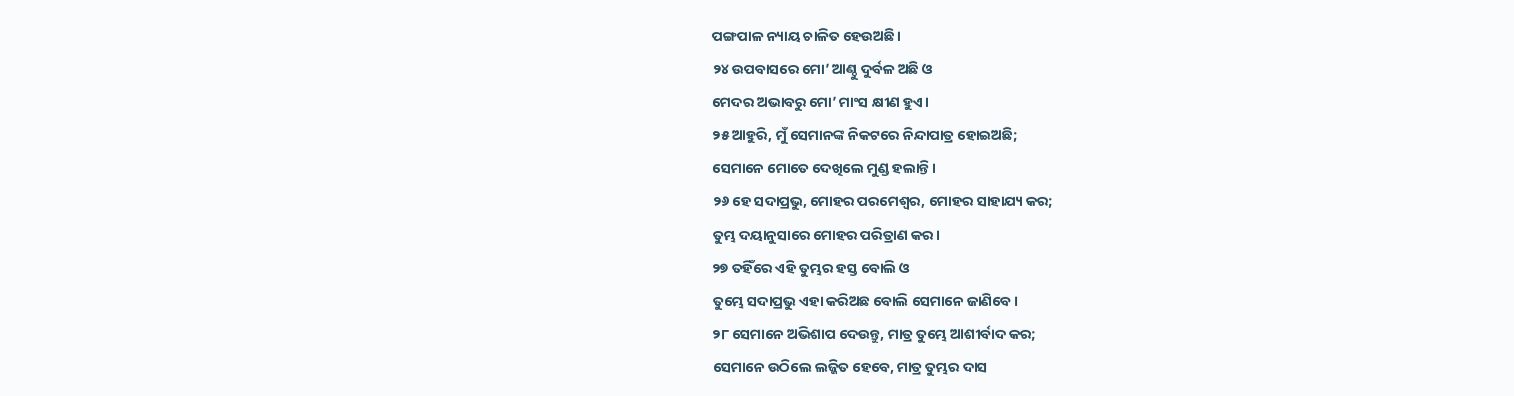ପଙ୍ଗପାଳ ନ୍ୟାୟ ଚାଳିତ ହେଉଅଛି।
୨୪ ଉପବାସରେ ମୋ’ ଆଣ୍ଠୁ ଦୁର୍ବଳ ଅଛି ଓ
ମେଦର ଅଭାବରୁ ମୋ’ ମାଂସ କ୍ଷୀଣ ହୁଏ।
୨୫ ଆହୁରି, ମୁଁ ସେମାନଙ୍କ ନିକଟରେ ନିନ୍ଦାପାତ୍ର ହୋଇଅଛି;
ସେମାନେ ମୋତେ ଦେଖିଲେ ମୁଣ୍ଡ ହଲାନ୍ତି।
୨୬ ହେ ସଦାପ୍ରଭୁ, ମୋହର ପରମେଶ୍ୱର, ମୋହର ସାହାଯ୍ୟ କର;
ତୁମ୍ଭ ଦୟାନୁସାରେ ମୋହର ପରିତ୍ରାଣ କର।
୨୭ ତହିଁରେ ଏହି ତୁମ୍ଭର ହସ୍ତ ବୋଲି ଓ
ତୁମ୍ଭେ ସଦାପ୍ରଭୁ ଏହା କରିଅଛ ବୋଲି ସେମାନେ ଜାଣିବେ।
୨୮ ସେମାନେ ଅଭିଶାପ ଦେଉନ୍ତୁ, ମାତ୍ର ତୁମ୍ଭେ ଆଶୀର୍ବାଦ କର;
ସେମାନେ ଉଠିଲେ ଲଜ୍ଜିତ ହେବେ, ମାତ୍ର ତୁମ୍ଭର ଦାସ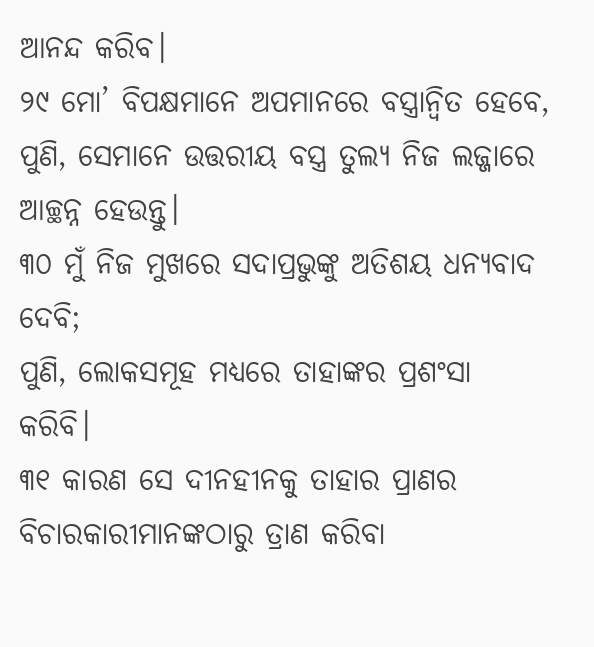ଆନନ୍ଦ କରିବ।
୨୯ ମୋ’ ବିପକ୍ଷମାନେ ଅପମାନରେ ବସ୍ତ୍ରାନ୍ୱିତ ହେବେ,
ପୁଣି, ସେମାନେ ଉତ୍ତରୀୟ ବସ୍ତ୍ର ତୁଲ୍ୟ ନିଜ ଲଜ୍ଜାରେ ଆଚ୍ଛନ୍ନ ହେଉନ୍ତୁ।
୩୦ ମୁଁ ନିଜ ମୁଖରେ ସଦାପ୍ରଭୁଙ୍କୁ ଅତିଶୟ ଧନ୍ୟବାଦ ଦେବି;
ପୁଣି, ଲୋକସମୂହ ମଧ୍ୟରେ ତାହାଙ୍କର ପ୍ରଶଂସା କରିବି।
୩୧ କାରଣ ସେ ଦୀନହୀନକୁ ତାହାର ପ୍ରାଣର
ବିଚାରକାରୀମାନଙ୍କଠାରୁ ତ୍ରାଣ କରିବା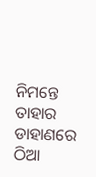ନିମନ୍ତେ ତାହାର ଡାହାଣରେ ଠିଆ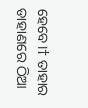ହେବେ।† ତାହାର ଡାହାଣରେ ଠିଆ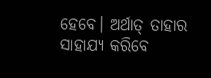ହେବେ। ଅର୍ଥାତ୍ ତାହାର ସାହାଯ୍ୟ କରିବେ